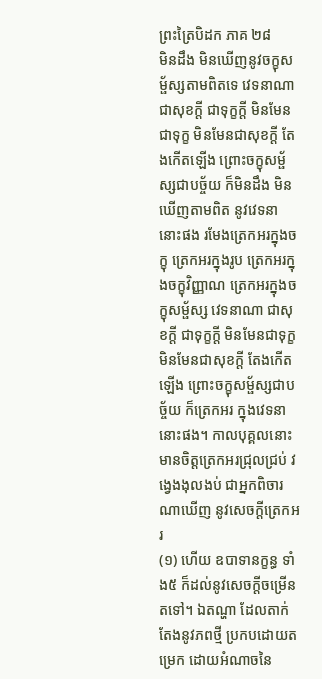ព្រះត្រៃបិដក ភាគ ២៨
មិនដឹង មិនឃើញនូវចក្ខុសម្ផ័ស្សតាមពិតទេ វេទនាណា ជាសុខក្តី ជាទុក្ខក្តី មិនមែនជាទុក្ខ មិនមែនជាសុខក្តី តែងកើតឡើង ព្រោះចក្ខុសម្ផ័ស្សជាបច្ច័យ ក៏មិនដឹង មិនឃើញតាមពិត នូវវេទនានោះផង រមែងត្រេកអរក្នុងចក្ខុ ត្រេកអរក្នុងរូប ត្រេកអរក្នុងចក្ខុវិញ្ញាណ ត្រេកអរក្នុងចក្ខុសម្ផ័ស្ស វេទនាណា ជាសុខក្តី ជាទុក្ខក្តី មិនមែនជាទុក្ខ មិនមែនជាសុខក្តី តែងកើតឡើង ព្រោះចក្ខុសម្ផ័ស្សជាបច្ច័យ ក៏ត្រេកអរ ក្នុងវេទនានោះផង។ កាលបុគ្គលនោះ មានចិត្តត្រេកអរជ្រុលជ្រប់ វង្វេងងុលងប់ ជាអ្នកពិចារណាឃើញ នូវសេចក្តីត្រេកអរ
(១) ហើយ ឧបាទានក្ខន្ធ ទាំង៥ ក៏ដល់នូវសេចក្តីចម្រើនតទៅ។ ឯតណ្ហា ដែលតាក់តែងនូវភពថ្មី ប្រកបដោយតម្រេក ដោយអំណាចនៃ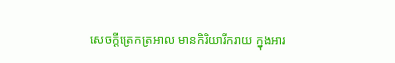សេចក្តីត្រេកត្រអាល មានកិរិយារីករាយ ក្នុងអារ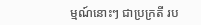ម្មណ៍នោះៗ ជាប្រក្រតី រប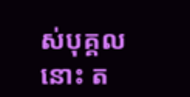ស់បុគ្គលនោះ ត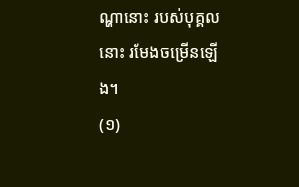ណ្ហានោះ របស់បុគ្គលនោះ រមែងចម្រើនឡើង។
(១)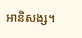អានិសង្ស។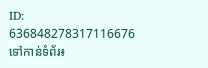ID: 636848278317116676
ទៅកាន់ទំព័រ៖